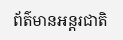ព័ត៌មានអន្តរជាតិ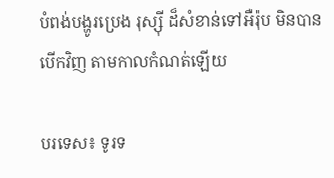បំពង់បង្ហូរប្រេង រុស្ស៊ី ដ៏សំខាន់ទៅអឺរ៉ុប មិនបានបើកវិញ តាមកាលកំណត់ឡើយ

បរទេស៖ ទូរទ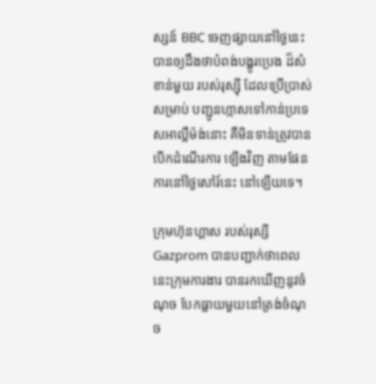ស្សន៍ BBC ចេញផ្សាយនៅថ្ងៃនេះ បានឲ្យដឹងថាបំពង់បង្ហូរប្រេង ដ៏សំខាន់មួយ របស់រុស្ស៊ី ដែលប្រើប្រាស់សម្រាប់ បញ្ជូនហ្កាសទៅកាន់ប្រទេសអាល្លឺម៉ង់នោះ គឺមិនទាន់ត្រូវបាន បើកដំណើរការ ឡើងវិញ តាមផែនការនៅថ្ងៃសៅរ៍នេះ នៅឡើយទេ។

ក្រុមហ៊ុនហ្គាស របស់រុស្សី Gazprom បានបញ្ជាក់ថាពេលនេះក្រុមការងារ បានរកឃើញនូវចំណុច បែកធ្លាយមួយនៅត្រង់ចំណុច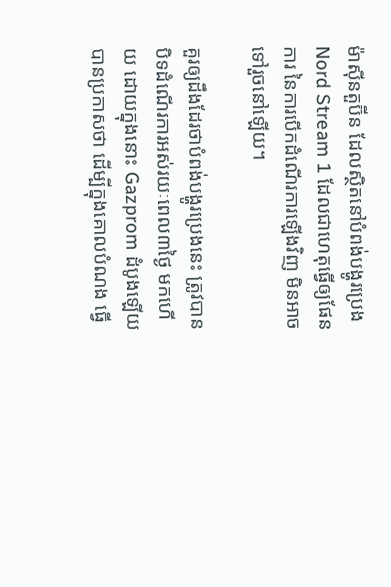ម៉ាស៊ីនតួប៊ីន ដែលស្ថិតនៅបំពង់បង្ហូរប្រេង Nord Stream 1 ដែលជាហេតុធ្វើឲ្យផែនការ នៃការបើកដំណើរការឡើងវិញ មិនអាចទៅរួចនៅឡើយ។

គួរឲ្យដឹងដែរថាបំពង់បង្ហូរប្រេងនេះ ត្រូវបានបិទដំណើរការអស់រយៈពេល៣ថ្ងៃ មកហើយ ដោយក្នុងនោះ Gazprom ដំបូងឡើយបានប្រកាសថា ដើម្បីក្នុងគោលបំណង ធ្វើ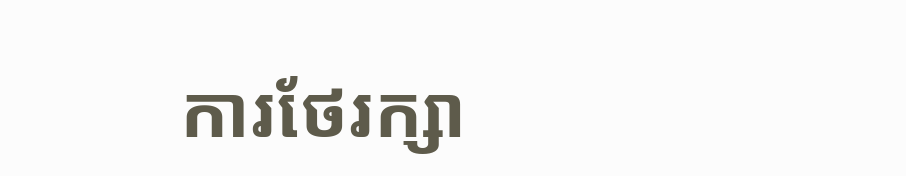ការថែរក្សា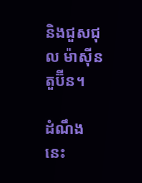និងជួសជុល ម៉ាស៊ីន តួប៊ីន។

ដំណឹងនេះ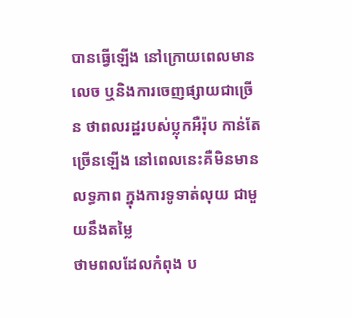បានធ្វើឡើង នៅក្រោយពេលមានលេច ឬនិងការចេញផ្សាយជាច្រើន ថាពលរដ្ឋរបស់ប្លុកអឺរ៉ុប កាន់តែច្រើនឡើង នៅពេលនេះគឺមិនមានលទ្ធភាព ក្នុងការទូទាត់លុយ ជាមួយនឹងតម្លៃ
ថាមពលដែលកំពុង ប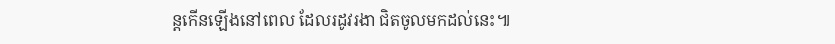ន្តកើនឡើងនៅពេល ដែលរដូវរងា ជិតចូលមកដល់នេះ៕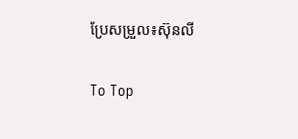ប្រែសម្រួល៖ស៊ុនលី

To Top